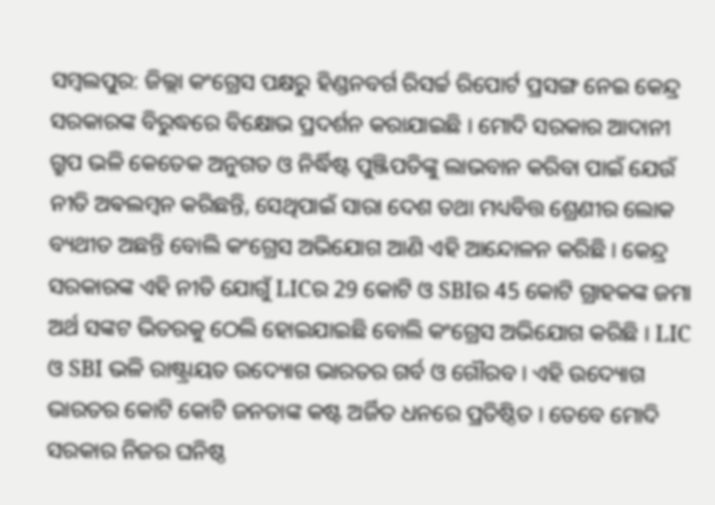ସମ୍ବଲପୁର: ଜିଲ୍ଲା କଂଗ୍ରେସ ପକ୍ଷରୁ ହିଣ୍ଡନବର୍ଗ ରିସର୍ଚ୍ଚ ରିପୋର୍ଟ ପ୍ରସଙ୍ଗ ନେଇ କେନ୍ଦ୍ର ସରକାରଙ୍କ ବିରୁଦ୍ଧରେ ବିକ୍ଷୋଭ ପ୍ରଦର୍ଶନ କରାଯାଇଛି । ମୋଦି ସରକାର ଆଦାନୀ ଗ୍ରୁପ ଭଳି କେତେକ ଅନୁଗତ ଓ ନିର୍ଦ୍ଧିଷ୍ଟ ପୁଞ୍ଜିପତିଙ୍କୁ ଲାଭବାନ କରିବା ପାଇଁ ଯେଉଁ ନୀତି ଅଵଲମ୍ବନ କରିଛନ୍ତି, ସେଥିପାଇଁ ସାରା ଦେଶ ତଥା ମଧ୍ୟବିତ୍ତ ଶ୍ରେଣୀର ଲୋକ ବ୍ୟଥୀତ ଅଛନ୍ତି ବୋଲି କଂଗ୍ରେସ ଅଭିଯୋଗ ଆଣି ଏହି ଆନ୍ଦୋଳନ କରିଛି । କେନ୍ଦ୍ର ସରକାରଙ୍କ ଏହି ନୀତି ଯୋଗୁଁ LICର 29 କୋଟି ଓ SBIର 45 କୋଟି ଗ୍ରାହକଙ୍କ ଜମା ଅର୍ଥ ସଙ୍କଟ ଭିତରକୁ ଠେଲି ହୋଇଯାଇଛି ବୋଲି କଂଗ୍ରେସ ଅଭିଯୋଗ କରିଛି । LIC ଓ SBI ଭଳି ରାଷ୍ଟ୍ରାୟତ ଉଦ୍ୟୋଗ ଭାରତର ଗର୍ବ ଓ ଗୌରବ । ଏହି ଉଦ୍ୟୋଗ ଭାରତର କୋଟି କୋଟି ଜନତାଙ୍କ କଷ୍ଟ ଅର୍ଜିତ ଧନରେ ପ୍ରତିଷ୍ଠିତ । ତେବେ ମୋଦି ସରକାର ନିଜର ଘନିଷ୍ଠ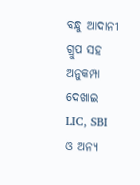ବନ୍ଧୁ ଆଦାନୀ ଗ୍ରୁପ ସହ ଅନୁକମ୍ପା ଦେଖାଇ LIC, SBI ଓ ଅନ୍ୟ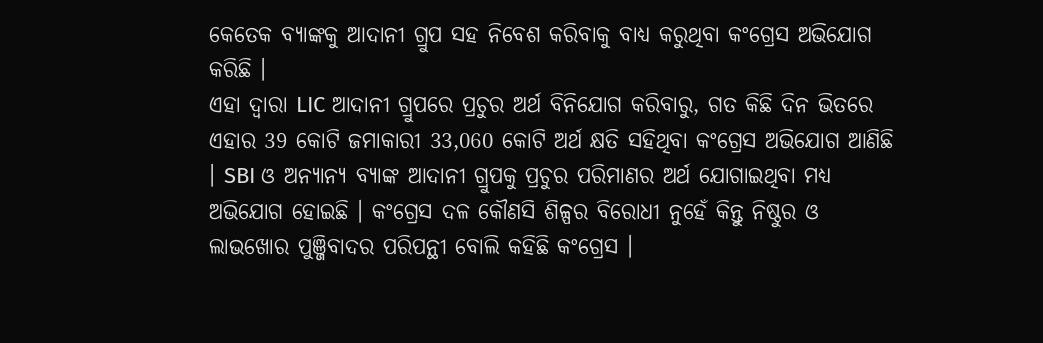କେତେକ ବ୍ୟାଙ୍କକୁ ଆଦାନୀ ଗ୍ରୁପ ସହ ନିବେଶ କରିବାକୁ ବାଧ୍ୟ କରୁଥିବା କଂଗ୍ରେସ ଅଭିଯୋଗ କରିଛି ।
ଏହା ଦ୍ଵାରା LIC ଆଦାନୀ ଗ୍ରୁପରେ ପ୍ରଚୁର ଅର୍ଥ ବିନିଯୋଗ କରିବାରୁ, ଗତ କିଛି ଦିନ ଭିତରେ ଏହାର 39 କୋଟି ଜମାକାରୀ 33,060 କୋଟି ଅର୍ଥ କ୍ଷତି ସହିଥିବା କଂଗ୍ରେସ ଅଭିଯୋଗ ଆଣିଛି । SBI ଓ ଅନ୍ୟାନ୍ୟ ବ୍ୟାଙ୍କ ଆଦାନୀ ଗ୍ରୁପକୁ ପ୍ରଚୁର ପରିମାଣର ଅର୍ଥ ଯୋଗାଇଥିବା ମଧ୍ୟ ଅଭିଯୋଗ ହୋଇଛି । କଂଗ୍ରେସ ଦଳ କୌଣସି ଶିଳ୍ପର ବିରୋଧୀ ନୁହେଁ କିନ୍ତୁ ନିଷ୍ଠୁର ଓ ଲାଭଖୋର ପୁଞ୍ଜିବାଦର ପରିପନ୍ଥୀ ବୋଲି କହିଛି କଂଗ୍ରେସ ।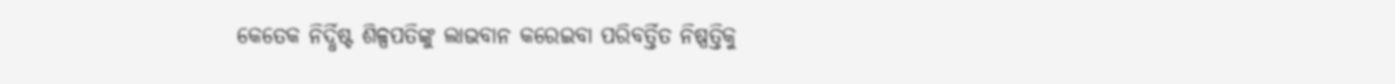କେତେକ ନିର୍ଦ୍ଧିଷ୍ଟ ଶିଳ୍ପପତିଙ୍କୁ ଲାଭବାନ କରେଇବା ପରିବର୍ତ୍ତିତ ନିଷ୍ପତ୍ତିକୁ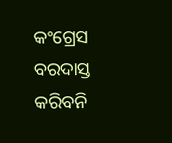କଂଗ୍ରେସ ବରଦାସ୍ତ କରିବନି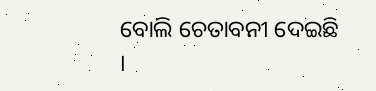ବୋଲି ଚେତାବନୀ ଦେଇଛି ।